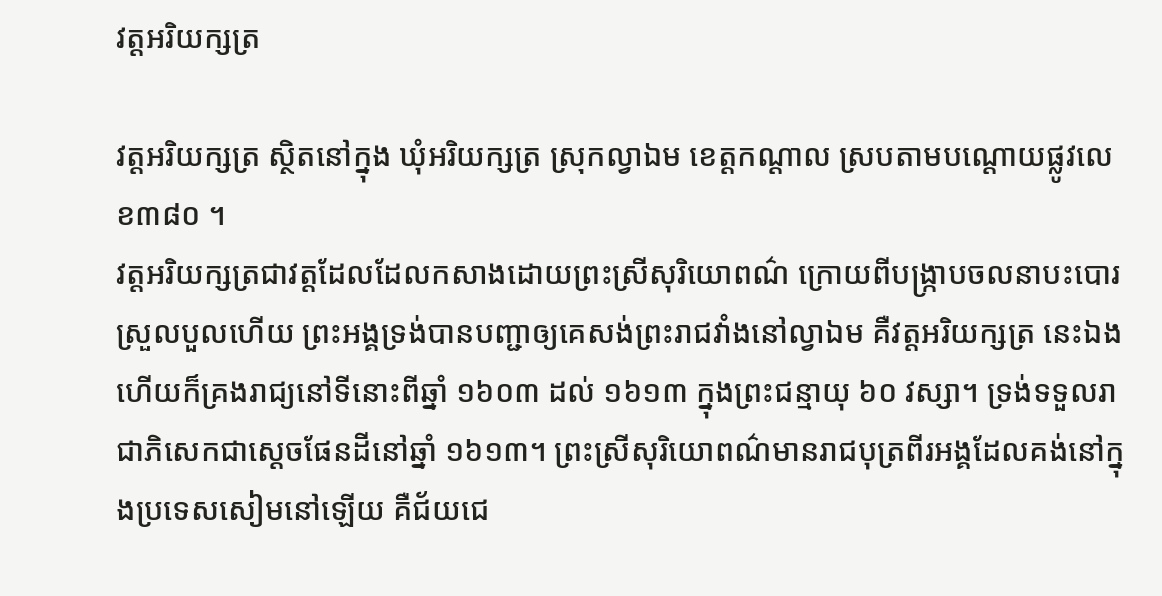វត្តអរិយក្សត្រ

វត្តអរិយក្សត្រ ស្ថិតនៅក្នុង ឃុំអរិយក្សត្រ ស្រុកល្វាឯម ខេត្តកណ្តាល ស្របតាមបណ្តោយផ្លូវលេខ៣៨០ ។
វត្តអរិយក្សត្រជាវត្តដែលដែលកសាងដោយព្រះស្រីសុរិយោពណ៌ ក្រោយពីបង្ក្រាបចលនាបះបោរស្រួលបួលហើយ ព្រះអង្គទ្រង់បានបញ្ជាឲ្យគេសង់ព្រះរាជវាំងនៅល្វាឯម គឺវត្តអរិយក្សត្រ នេះឯង ហើយក៏គ្រងរាជ្យនៅទីនោះពីឆ្នាំ ១៦០៣ ដល់ ១៦១៣ ក្នុងព្រះជន្មាយុ ៦០ វស្សា។ ទ្រង់ទទួលរាជាភិសេកជាស្ដេចផែនដីនៅឆ្នាំ ១៦១៣។ ព្រះស្រីសុរិយោពណ៌មានរាជបុត្រពីរអង្គដែលគង់នៅក្នុងប្រទេសសៀមនៅឡើយ គឺជ័យជេ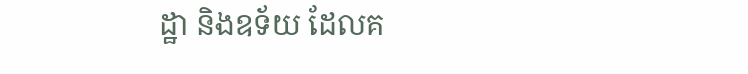ដ្ឋា និងឧទ័យ ដែលគ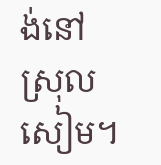ង់នៅស្រុលសៀម។